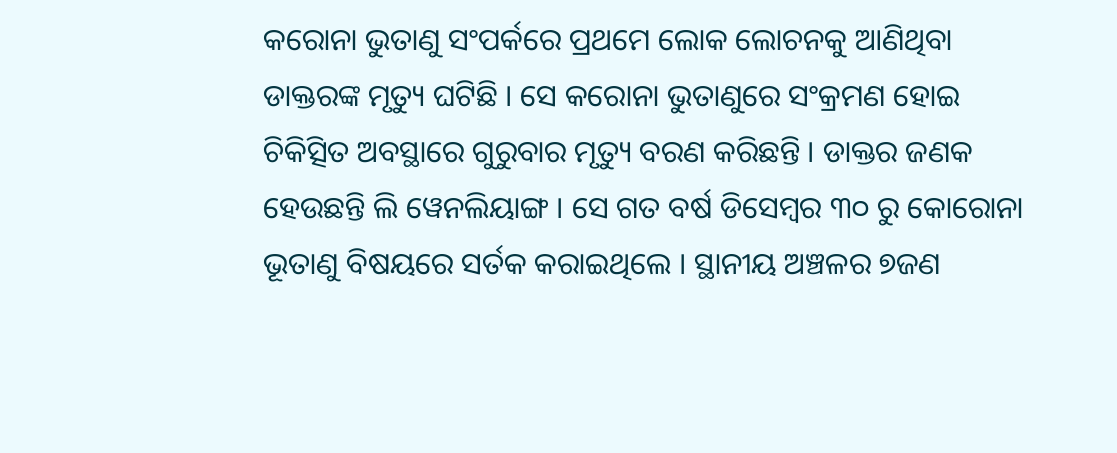କରୋନା ଭୁତାଣୁ ସଂପର୍କରେ ପ୍ରଥମେ ଲୋକ ଲୋଚନକୁ ଆଣିଥିବା ଡାକ୍ତରଙ୍କ ମୃତ୍ୟୁ ଘଟିଛି । ସେ କରୋନା ଭୁତାଣୁରେ ସଂକ୍ରମଣ ହୋଇ ଚିକିତ୍ସିତ ଅବସ୍ଥାରେ ଗୁରୁବାର ମୃତ୍ୟୁ ବରଣ କରିଛନ୍ତି । ଡାକ୍ତର ଜଣକ ହେଉଛନ୍ତି ଲି ୱେନଲିୟାଙ୍ଗ । ସେ ଗତ ବର୍ଷ ଡିସେମ୍ବର ୩୦ ରୁ କୋରୋନା ଭୂତାଣୁ ବିଷୟରେ ସର୍ତକ କରାଇଥିଲେ । ସ୍ଥାନୀୟ ଅଞ୍ଚଳର ୭ଜଣ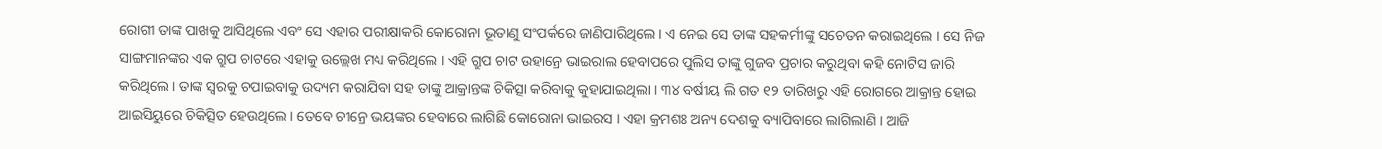ରୋଗୀ ତାଙ୍କ ପାଖକୁ ଆସିଥିଲେ ଏବଂ ସେ ଏହାର ପରୀକ୍ଷାକରି କୋରୋନା ଭୂତାଣୁ ସଂପର୍କରେ ଜାଣିପାରିଥିଲେ । ଏ ନେଇ ସେ ତାଙ୍କ ସହକର୍ମୀଙ୍କୁ ସଚେତନ କରାଇଥିଲେ । ସେ ନିଜ ସାଙ୍ଗମାନଙ୍କର ଏକ ଗ୍ରୁପ ଚାଟରେ ଏହାକୁ ଉଲ୍ଲେଖ ମଧ୍ୟ କରିଥିଲେ । ଏହି ଗ୍ରୁପ ଚାଟ ଉହାନ୍ରେ ଭାଇରାଲ ହେବାପରେ ପୁଲିସ ତାଙ୍କୁ ଗୁଜବ ପ୍ରଚାର କରୁଥିବା କହି ନୋଟିସ ଜାରି କରିଥିଲେ । ତାଙ୍କ ସ୍ୱରକୁ ଚପାଇବାକୁ ଉଦ୍ୟମ କରାଯିବା ସହ ତାଙ୍କୁ ଆକ୍ରାନ୍ତଙ୍କ ଚିକିତ୍ସା କରିବାକୁ କୁହାଯାଇଥିଲା । ୩୪ ବର୍ଷୀୟ ଲି ଗତ ୧୨ ତାରିଖରୁ ଏହି ରୋଗରେ ଆକ୍ରାନ୍ତ ହୋଇ ଆଇସିୟୁରେ ଚିକିତ୍ସିତ ହେଉଥିଲେ । ତେବେ ଚୀନ୍ରେ ଭୟଙ୍କର ହେବାରେ ଲାଗିଛି କୋରୋନା ଭାଇରସ । ଏହା କ୍ରମଶଃ ଅନ୍ୟ ଦେଶକୁ ବ୍ୟାପିବାରେ ଲାଗିଲାଣି । ଆଜି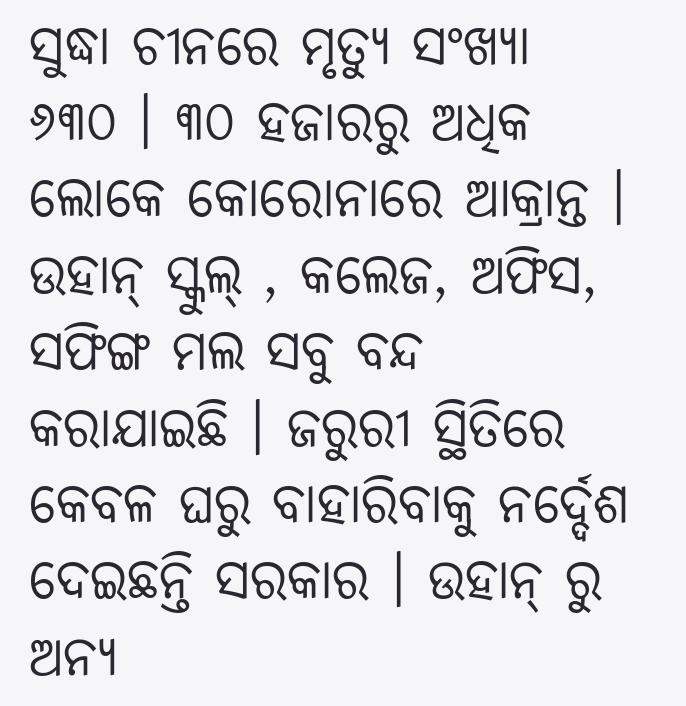ସୁଦ୍ଧା ଚୀନରେ ମୃତ୍ୟୁ ସଂଖ୍ୟା ୬୩୦ । ୩୦ ହଜାରରୁ ଅଧିକ ଲୋକେ କୋରୋନାରେ ଆକ୍ରାନ୍ତ । ଉହାନ୍ ସ୍କୁଲ୍ , କଲେଜ, ଅଫିସ, ସଫିଙ୍ଗ ମଲ ସବୁ ବନ୍ଦ କରାଯାଇଛି । ଜରୁରୀ ସ୍ଥିତିରେ କେବଳ ଘରୁ ବାହାରିବାକୁ ନର୍ଦ୍ଦେଶ ଦେଇଛନ୍ତି ସରକାର । ଉହାନ୍ ରୁ ଅନ୍ୟ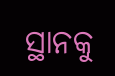ସ୍ଥାନକୁ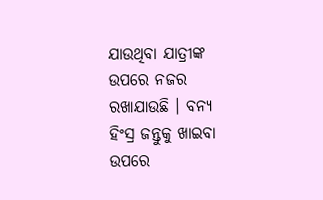ଯାଉଥିବା ଯାତ୍ରୀଙ୍କ ଉପରେ ନଜର ରଖାଯାଉଛି । ବନ୍ୟ ହିଂସ୍ର ଜନ୍ତୁକୁ ଖାଇବା ଉପରେ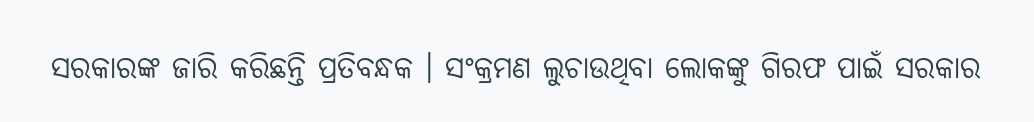ସରକାରଙ୍କ ଜାରି କରିଛନ୍ତି ପ୍ରତିବନ୍ଧକ । ସଂକ୍ରମଣ ଲୁଚାଉଥିବା ଲୋକଙ୍କୁ ଗିରଫ ପାଇଁ ସରକାର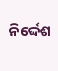ନିର୍ଦ୍ଦେଶ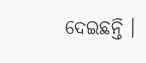ଦେଇଛନ୍ତି ।